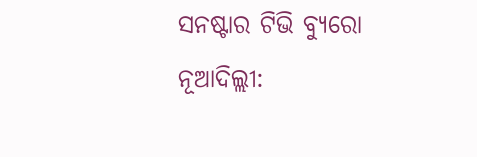ସନଷ୍ଟାର ଟିଭି ବ୍ୟୁରୋ
ନୂଆଦିଲ୍ଲୀ: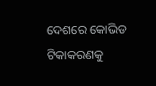ଦେଶରେ କୋଭିଡ ଟିକାକରଣକୁ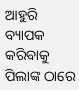ଆହୁରି ବ୍ୟାପକ କରିବାକୁ ପିଲାଙ୍କ ଠାରେ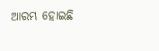ଆରମ୍ଭ ହୋଇଛି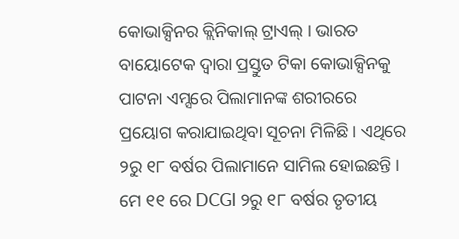କୋଭାକ୍ସିନର କ୍ଲିନିକାଲ୍ ଟ୍ରାଏଲ୍ । ଭାରତ ବାୟୋଟେକ ଦ୍ୱାରା ପ୍ରସ୍ତୁତ ଟିକା କୋଭାକ୍ସିନକୁ ପାଟନା ଏମ୍ସରେ ପିଲାମାନଙ୍କ ଶରୀରରେ ପ୍ରୟୋଗ କରାଯାଇଥିବା ସୂଚନା ମିଳିଛି । ଏଥିରେ ୨ରୁ ୧୮ ବର୍ଷର ପିଲାମାନେ ସାମିଲ ହୋଇଛନ୍ତି । ମେ ୧୧ ରେ DCGI ୨ରୁ ୧୮ ବର୍ଷର ତୃତୀୟ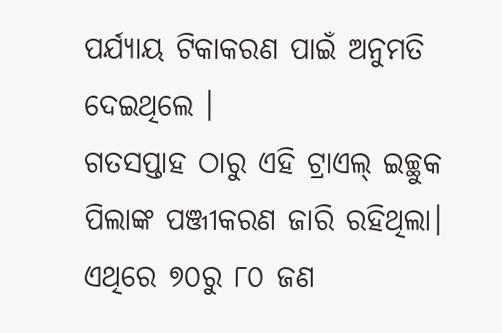ପର୍ଯ୍ୟାୟ ଟିକାକରଣ ପାଇଁ ଅନୁମତି ଦେଇଥିଲେ ।
ଗତସପ୍ତାହ ଠାରୁ ଏହି ଟ୍ରାଏଲ୍ ଇଚ୍ଛୁକ ପିଲାଙ୍କ ପଞ୍ଜୀକରଣ ଜାରି ରହିଥିଲା। ଏଥିରେ ୭୦ରୁ ୮୦ ଜଣ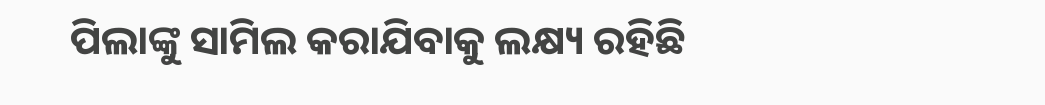ପିଲାଙ୍କୁ ସାମିଲ କରାଯିବାକୁ ଲକ୍ଷ୍ୟ ରହିଛି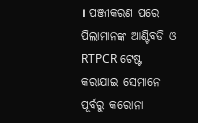। ପଞ୍ଜୀକରଣ ପରେ ପିଲାମାନଙ୍କ ଆଣ୍ଟିବଡି ଓ RTPCR ଟେଷ୍ଟ କରାଯାଇ ସେମାନେ ପୂର୍ବରୁ କରୋନା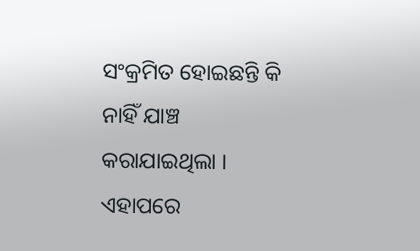ସଂକ୍ରମିତ ହୋଇଛନ୍ତି କି ନାହିଁ ଯାଞ୍ଚ କରାଯାଇଥିଲା । ଏହାପରେ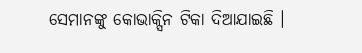ସେମାନଙ୍କୁ କୋଭାକ୍ସିନ ଟିକା ଦିଆଯାଇଛି ।